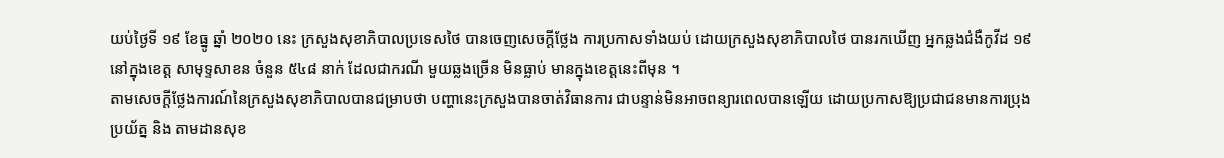យប់ថ្ងៃទី ១៩ ខែធ្នូ ឆ្នាំ ២០២០ នេះ ក្រសួងសុខាភិបាលប្រទេសថៃ បានចេញសេចក្ដីថ្លែង ការប្រកាសទាំងយប់ ដោយក្រសួងសុខាភិបាលថៃ បានរកឃើញ អ្នកឆ្លងជំងឺកូវីដ ១៩ នៅក្នុងខេត្ត សាមុទ្ទសាខន ចំនួន ៥៤៨ នាក់ ដែលជាករណី មួយឆ្លងច្រើន មិនធ្លាប់ មានក្នុងខេត្តនេះពីមុន ។
តាមសេចក្ដីថ្លែងការណ៍នៃក្រសួងសុខាភិបាលបានជម្រាបថា បញ្ហានេះក្រសួងបានចាត់វិធានការ ជាបន្ទាន់មិនអាចពន្យារពេលបានឡើយ ដោយប្រកាសឱ្យប្រជាជនមានការប្រុងប្រយ័ត្ន និង តាមដានសុខ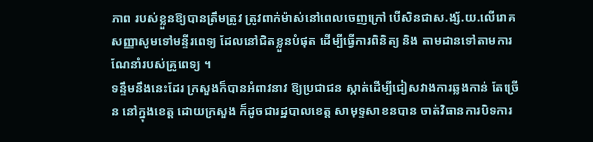ភាព របស់ខ្លួនឱ្យបានត្រឹមត្រូវ ត្រូវពាក់ម៉ាស់នៅពេលចេញក្រៅ បើសិនជាស.ង្ស័.យ.លើរោគសញ្ញាសូមទៅមន្ទីរពេទ្យ ដែលនៅជិតខ្លួនបំផុត ដើម្បីធ្វើការពិនិត្យ និង តាមដានទៅតាមការណែនាំរបស់គ្រូពេទ្យ ។
ទន្ទឹមនឹងនេះដែរ ក្រសួងក៏បានអំពាវនាវ ឱ្យប្រជាជន ស្កាត់ដើម្បីជៀសវាងការឆ្លងកាន់ តែច្រើន នៅក្នុងខេត្ត ដោយក្រសួង ក៏ដូចជារដ្ឋបាលខេត្ត សាមុទ្ទសាខនបាន ចាត់វិធានការបិទការ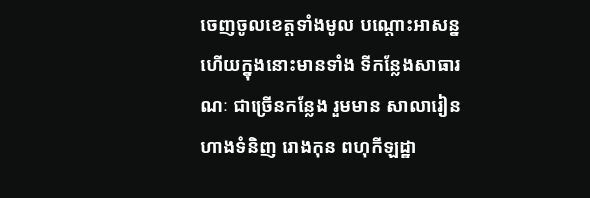ចេញចូលខេត្តទាំងមូល បណ្តោះអាសន្ន ហើយក្នុងនោះមានទាំង ទីកន្លែងសាធារណៈ ជាច្រើនកន្លែង រួមមាន សាលារៀន ហាងទំនិញ រោងកុន ពហុកីឡដ្ឋា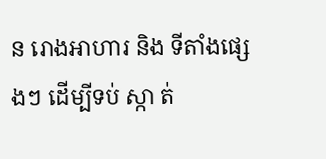ន រោងអាហារ និង ទីតាំងផ្សេងៗ ដើម្បីទប់ ស្កា ត់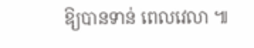ឱ្យបានទាន់ ពេលវេលា ៕